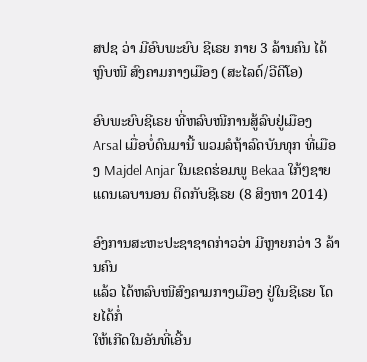ສປຊ ວ່າ ມີອົບພະຍົບ ຊີເຣຍ ກາຍ 3 ລ້ານຄົນ ໄດ້ຫຼົບໜີ ສົງຄາມກາງເມືອງ (ສະໄລດ໌/ວີດີໂອ)

ອົບພະຍົບຊີເຣຍ ທີ່ຫລົບໜີການສູ້ລົບຢູ່ເມືອງ Arsal ເມື່ອບໍ່ດົນມານີ້ ພວມລໍຖ້າລົດບັນທຸກ ທີ່ເມືອງ Majdel Anjar ໃນເຂດຮ່ອມພູ Bekaa ໃກ້ໆຊາຍແດນເລບານອນ ຕິດກັບຊີເຣຍ (8 ສິງຫາ 2014)

ອົງການສະຫະປະຊາຊາດກ່າວວ່າ ມີຫຼາຍກວ່າ 3 ລ້ານຄົນ
ແລ້ວ ໄດ້ຫລົບໜີສົງຄາມກາງເມືອງ ຢູ່ໃນຊີເຣຍ ໂດຍໄດ້ກໍ່
ໃຫ້ເກີດໃນອັນທີ່ເອີ້ນ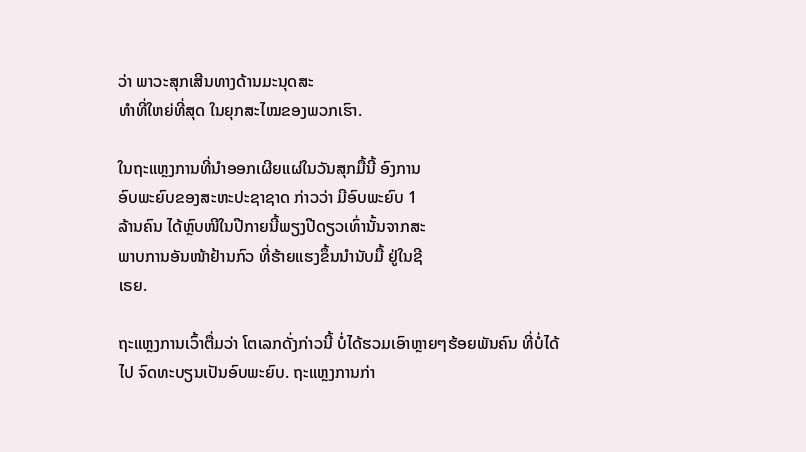ວ່າ ພາວະສຸກເສີນທາງດ້ານມະນຸດສະ
ທຳທີ່ໃຫຍ່ທີ່ສຸດ ໃນຍຸກສະໄໝຂອງພວກເຮົາ.

ໃນຖະແຫຼງການທີ່ນຳອອກເຜີຍແຜ່ໃນວັນສຸກມື້ນີ້ ອົງການ
ອົບພະຍົບຂອງສະຫະປະຊາຊາດ ກ່າວວ່າ ມີອົບພະຍົບ 1
ລ້ານຄົນ ໄດ້ຫຼົບໜີໃນປີກາຍນີ້ພຽງປີດຽວເທົ່ານັ້ນຈາກສະ
ພາບການອັນໜ້າຢ້ານກົວ ທີ່ຮ້າຍແຮງຂຶ້ນນຳນັບມື້ ຢູ່ໃນຊີ
ເຣຍ.

ຖະແຫຼງການເວົ້າຕື່ມວ່າ ໂຕເລກດັ່ງກ່າວນີ້ ບໍ່ໄດ້ຮວມເອົາຫຼາຍໆຮ້ອຍພັນຄົນ ທີ່ບໍ່ໄດ້ໄປ ຈົດທະບຽນເປັນອົບພະຍົບ. ຖະແຫຼງການກ່າ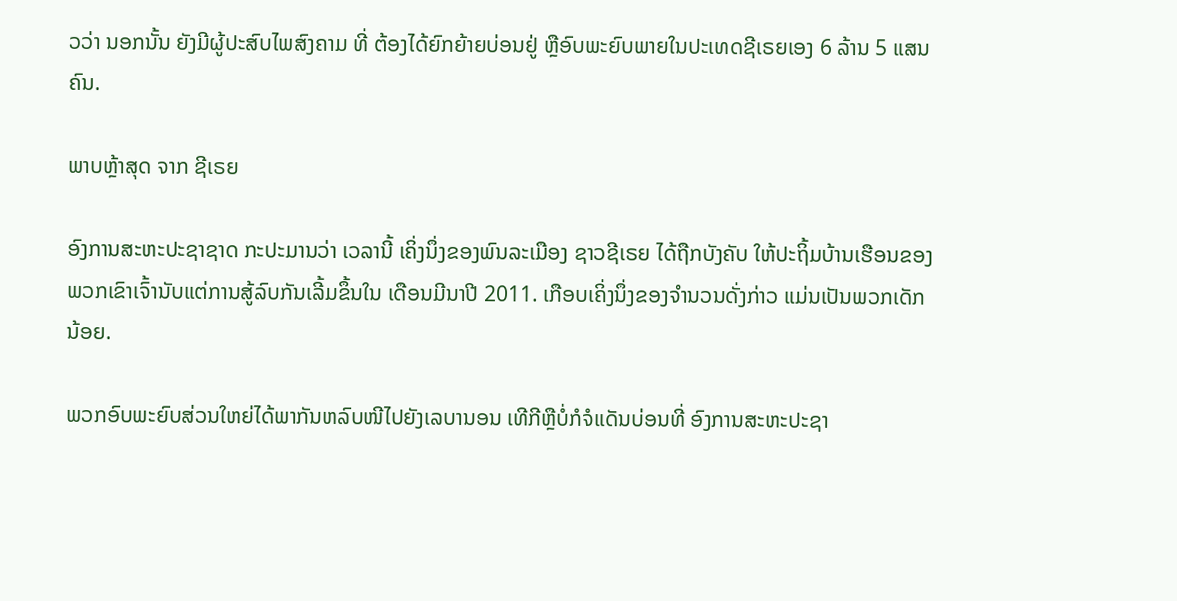ວວ່າ ນອກນັ້ນ ຍັງມີຜູ້ປະສົບໄພສົງຄາມ ທີ່ ຕ້ອງໄດ້ຍົກຍ້າຍບ່ອນຢູ່ ຫຼືອົບພະຍົບພາຍໃນປະເທດຊີເຣຍເອງ 6 ລ້ານ 5 ແສນຄົນ.

ພາບຫຼ້າສຸດ ຈາກ ຊີເຣຍ

ອົງການສະຫະປະຊາຊາດ ກະປະມານວ່າ ເວລານີ້ ເຄິ່ງນຶ່ງຂອງພົນລະເມືອງ ຊາວຊີເຣຍ ໄດ້ຖືກບັງຄັບ ໃຫ້ປະຖິ້ມບ້ານເຮືອນຂອງພວກເຂົາເຈົ້ານັບແຕ່ການສູ້ລົບກັນເລີ້ມຂຶ້ນໃນ ເດືອນມີນາປີ 2011. ເກືອບເຄິ່ງນຶ່ງຂອງຈຳນວນດັ່ງກ່າວ ແມ່ນເປັນພວກເດັກນ້ອຍ.

ພວກອົບພະຍົບສ່ວນໃຫຍ່ໄດ້ພາກັນຫລົບໜີໄປຍັງເລບານອນ ເທີກີຫຼືບໍ່ກໍຈໍແດັນບ່ອນທີ່ ອົງການສະຫະປະຊາ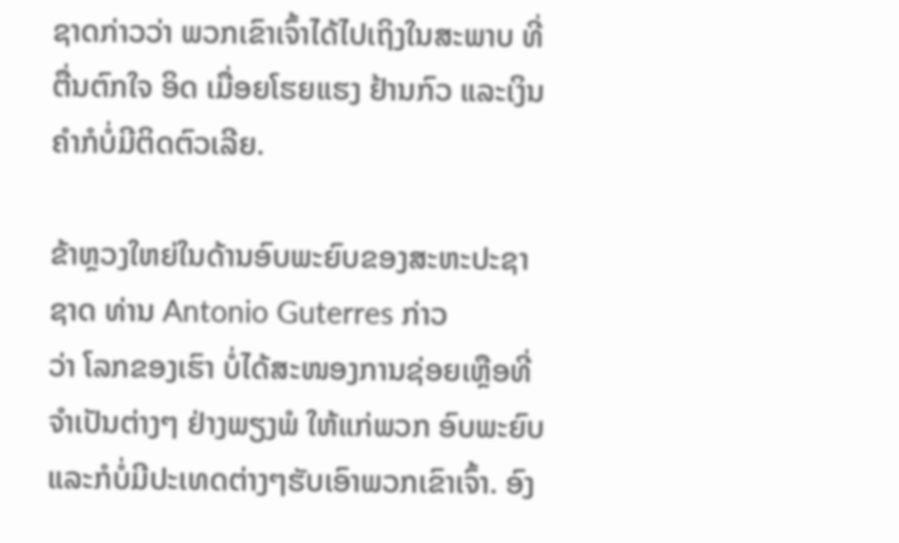ຊາດກ່າວວ່າ ພວກເຂົາເຈົ້າໄດ້ໄປເຖິງໃນສະພາບ ທີ່ຕື່ນຕົກໃຈ ອິດ ເມື່ອຍໂຮຍແຮງ ຢ້ານກົວ ແລະເງິນຄຳກໍບໍ່ມີຕິດຕົວເລີຍ.

ຂ້າຫຼວງໃຫຍ່ໃນດ້ານອົບພະຍົບຂອງສະຫະປະຊາຊາດ ທ່ານ Antonio Guterres ກ່າວ
ວ່າ ໂລກຂອງເຮົາ ບໍ່ໄດ້ສະໜອງການຊ່ອຍເຫຼືອທີ່ຈຳເປັນຕ່າງໆ ຢ່າງພຽງພໍ ໃຫ້ແກ່ພວກ ອົບພະຍົບແລະກໍບໍ່ມີປະເທດຕ່າງໆຮັບເອົາພວກເຂົາເຈົ້າ. ອົງ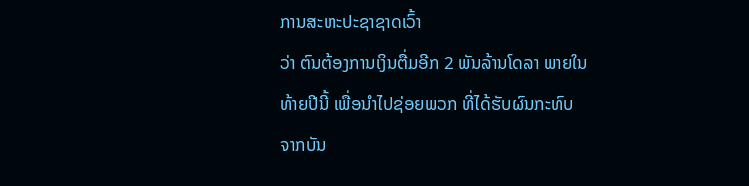ການສະຫະປະຊາຊາດເວົ້າ
ວ່າ ຕົນຕ້ອງການເງິນຕື່ມອີກ 2 ພັນລ້ານໂດລາ ພາຍໃນທ້າຍປີນີ້ ເພື່ອນຳໄປຊ່ອຍພວກ ທີ່ໄດ້ຮັບຜົນກະທົບ ຈາກບັນ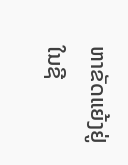ຫາຂັດແຍ້ງຢູ່ໃນຊີ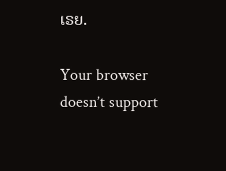ເຣຍ.

Your browser doesn’t support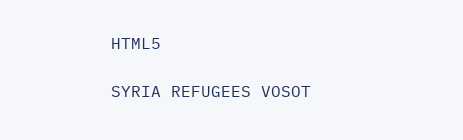HTML5

SYRIA REFUGEES VOSOT